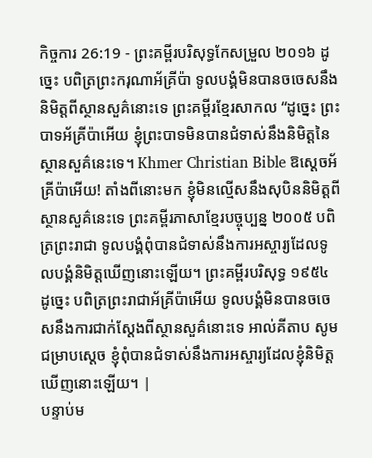កិច្ចការ 26:19 - ព្រះគម្ពីរបរិសុទ្ធកែសម្រួល ២០១៦ ដូច្នេះ បពិត្រព្រះករុណាអ័គ្រីប៉ា ទូលបង្គំមិនបានចចេសនឹងនិមិត្តពីស្ថានសួគ៌នោះទេ ព្រះគម្ពីរខ្មែរសាកល “ដូច្នេះ ព្រះបាទអ័គ្រីប៉ាអើយ ខ្ញុំព្រះបាទមិនបានជំទាស់នឹងនិមិត្តនៃស្ថានសួគ៌នេះទេ។ Khmer Christian Bible ឱស្ដេចអ័គ្រីប៉ាអើយ! តាំងពីនោះមក ខ្ញុំមិនល្មើសនឹងសុបិននិមិត្ដពីស្ថានសួគ៌នេះទេ ព្រះគម្ពីរភាសាខ្មែរបច្ចុប្បន្ន ២០០៥ បពិត្រព្រះរាជា ទូលបង្គំពុំបានជំទាស់នឹងការអស្ចារ្យដែលទូលបង្គំនិមិត្តឃើញនោះឡើយ។ ព្រះគម្ពីរបរិសុទ្ធ ១៩៥៤ ដូច្នេះ បពិត្រព្រះរាជាអ័គ្រីប៉ាអើយ ទូលបង្គំមិនបានចចេសនឹងការជាក់ស្តែងពីស្ថានសួគ៌នោះទេ អាល់គីតាប សូមជម្រាបស្តេច ខ្ញុំពុំបានជំទាស់នឹងការអស្ចារ្យដែលខ្ញុំនិមិត្ដឃើញនោះឡើយ។ |
បន្ទាប់ម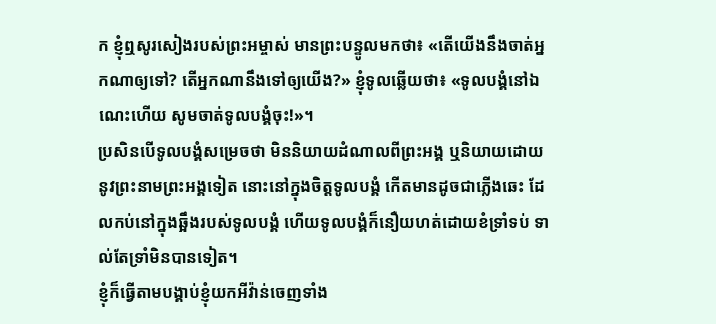ក ខ្ញុំឮសូរសៀងរបស់ព្រះអម្ចាស់ មានព្រះបន្ទូលមកថា៖ «តើយើងនឹងចាត់អ្នកណាឲ្យទៅ? តើអ្នកណានឹងទៅឲ្យយើង?» ខ្ញុំទូលឆ្លើយថា៖ «ទូលបង្គំនៅឯណេះហើយ សូមចាត់ទូលបង្គំចុះ!»។
ប្រសិនបើទូលបង្គំសម្រេចថា មិននិយាយដំណាលពីព្រះអង្គ ឬនិយាយដោយនូវព្រះនាមព្រះអង្គទៀត នោះនៅក្នុងចិត្តទូលបង្គំ កើតមានដូចជាភ្លើងឆេះ ដែលកប់នៅក្នុងឆ្អឹងរបស់ទូលបង្គំ ហើយទូលបង្គំក៏នឿយហត់ដោយខំទ្រាំទប់ ទាល់តែទ្រាំមិនបានទៀត។
ខ្ញុំក៏ធ្វើតាមបង្គាប់ខ្ញុំយកអីវ៉ាន់ចេញទាំង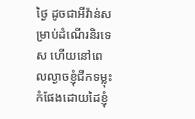ថ្ងៃ ដូចជាអីវ៉ាន់សម្រាប់ដំណើរនិរទេស ហើយនៅពេលល្ងាចខ្ញុំជីកទម្លុះកំផែងដោយដៃខ្ញុំ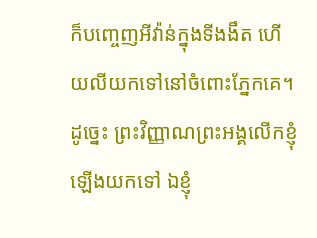ក៏បញ្ចេញអីវ៉ាន់ក្នុងទីងងឹត ហើយលីយកទៅនៅចំពោះភ្នែកគេ។
ដូច្នេះ ព្រះវិញ្ញាណព្រះអង្គលើកខ្ញុំឡើងយកទៅ ឯខ្ញុំ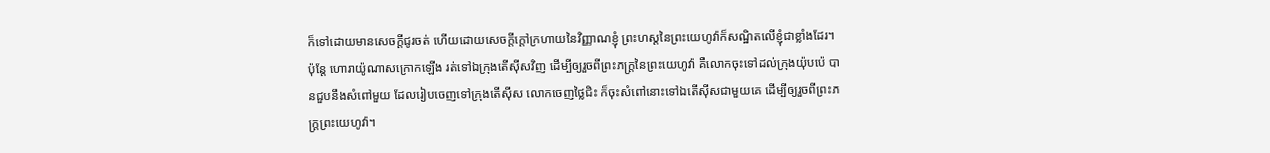ក៏ទៅដោយមានសេចក្ដីជូរចត់ ហើយដោយសេចក្ដីក្តៅក្រហាយនៃវិញ្ញាណខ្ញុំ ព្រះហស្តនៃព្រះយេហូវ៉ាក៏សណ្ឋិតលើខ្ញុំជាខ្លាំងដែរ។
ប៉ុន្តែ ហោរាយ៉ូណាសក្រោកឡើង រត់ទៅឯក្រុងតើស៊ីសវិញ ដើម្បីឲ្យរួចពីព្រះភក្ត្រនៃព្រះយេហូវ៉ា គឺលោកចុះទៅដល់ក្រុងយ៉ុបប៉េ បានជួបនឹងសំពៅមួយ ដែលរៀបចេញទៅក្រុងតើស៊ីស លោកចេញថ្លៃជិះ ក៏ចុះសំពៅនោះទៅឯតើស៊ីសជាមួយគេ ដើម្បីឲ្យរួចពីព្រះភក្ត្រព្រះយេហូវ៉ា។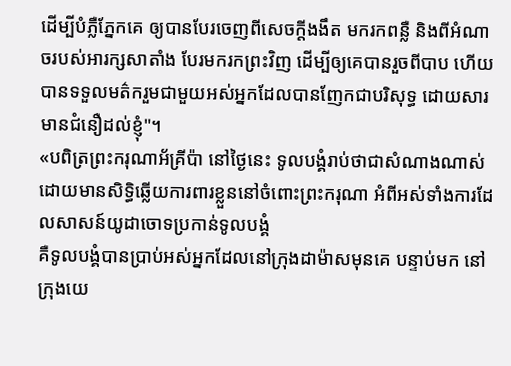ដើម្បីបំភ្លឺភ្នែកគេ ឲ្យបានបែរចេញពីសេចក្តីងងឹត មករកពន្លឺ និងពីអំណាចរបស់អារក្សសាតាំង បែរមករកព្រះវិញ ដើម្បីឲ្យគេបានរួចពីបាប ហើយបានទទួលមត៌ករួមជាមួយអស់អ្នកដែលបានញែកជាបរិសុទ្ធ ដោយសារមានជំនឿដល់ខ្ញុំ"។
«បពិត្រព្រះករុណាអ័គ្រីប៉ា នៅថ្ងៃនេះ ទូលបង្គំរាប់ថាជាសំណាងណាស់ ដោយមានសិទ្ធិឆ្លើយការពារខ្លួននៅចំពោះព្រះករុណា អំពីអស់ទាំងការដែលសាសន៍យូដាចោទប្រកាន់ទូលបង្គំ
គឺទូលបង្គំបានប្រាប់អស់អ្នកដែលនៅក្រុងដាម៉ាសមុនគេ បន្ទាប់មក នៅក្រុងយេ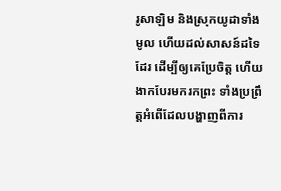រូសាឡិម និងស្រុកយូដាទាំងមូល ហើយដល់សាសន៍ដទៃដែរ ដើម្បីឲ្យគេប្រែចិត្ត ហើយងាកបែរមករកព្រះ ទាំងប្រព្រឹត្តអំពើដែលបង្ហាញពីការ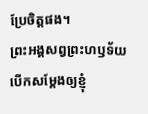ប្រែចិត្តផង។
ព្រះអង្គសព្វព្រះហឫទ័យបើកសម្តែងឲ្យខ្ញុំ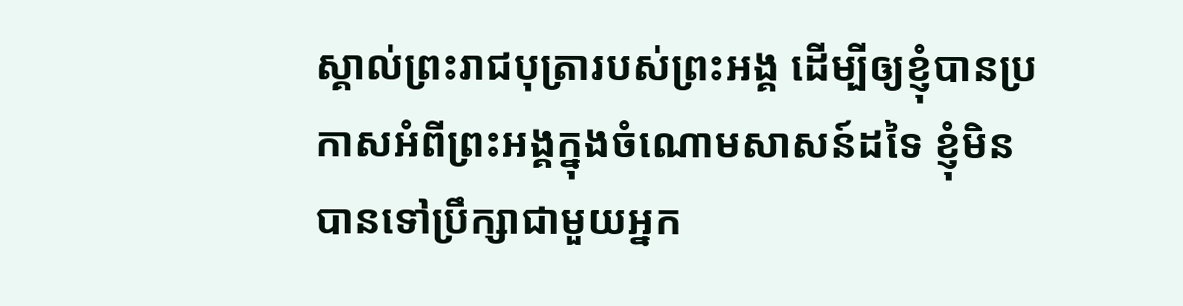ស្គាល់ព្រះរាជបុត្រារបស់ព្រះអង្គ ដើម្បីឲ្យខ្ញុំបានប្រកាសអំពីព្រះអង្គក្នុងចំណោមសាសន៍ដទៃ ខ្ញុំមិនបានទៅប្រឹក្សាជាមួយអ្នក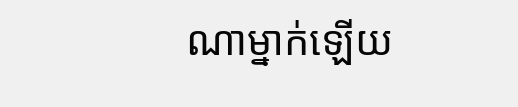ណាម្នាក់ឡើយ